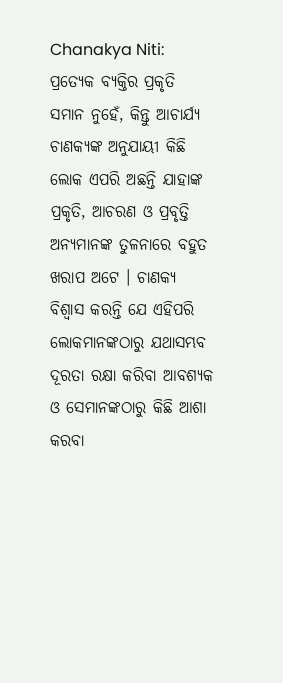Chanakya Niti: ପ୍ରତ୍ୟେକ ବ୍ୟକ୍ତିର ପ୍ରକୃତି ସମାନ ନୁହେଁ, କିନ୍ତୁ ଆଚାର୍ଯ୍ୟ ଚାଣକ୍ୟଙ୍କ ଅନୁଯାୟୀ କିଛି ଲୋକ ଏପରି ଅଛନ୍ତି ଯାହାଙ୍କ ପ୍ରକୃତି, ଆଚରଣ ଓ ପ୍ରବୃତ୍ତି ଅନ୍ୟମାନଙ୍କ ତୁଳନାରେ ବହୁତ ଖରାପ ଅଟେ । ଚାଣକ୍ୟ ବିଶ୍ୱାସ କରନ୍ତି ଯେ ଏହିପରି ଲୋକମାନଙ୍କଠାରୁ ଯଥାସମ୍ଭବ ଦୂରତା ରକ୍ଷା କରିବା ଆବଶ୍ୟକ ଓ ସେମାନଙ୍କଠାରୁ କିଛି ଆଶା କରବା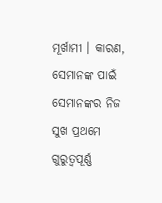ମୂର୍ଖାମୀ । କାରଣ, ସେମାନଙ୍କ ପାଇଁ ସେମାନଙ୍କର ନିଜ ସୁଖ ପ୍ରଥମେ ଗୁରୁତ୍ୱପୂର୍ଣ୍ଣ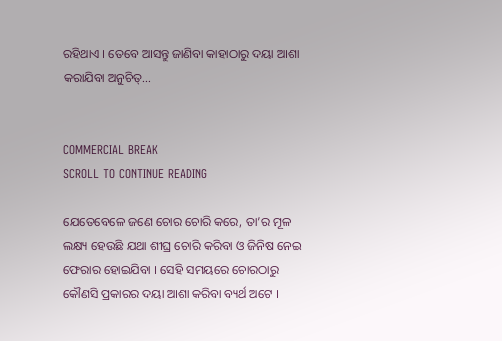ରହିଥାଏ । ତେବେ ଆସନ୍ତୁ ଜାଣିବା କାହାଠାରୁ ଦୟା ଆଶା କରାଯିବା ଅନୁଚିତ୍...


COMMERCIAL BREAK
SCROLL TO CONTINUE READING

ଯେତେବେଳେ ଜଣେ ଚୋର ଚୋରି କରେ, ତା’ର ମୂଳ ଲକ୍ଷ୍ୟ ହେଉଛି ଯଥା ଶୀଘ୍ର ଚୋରି କରିବା ଓ ଜିନିଷ ନେଇ ଫେରାର ହୋଇଯିବା । ସେହି ସମୟରେ ଚୋରଠାରୁ କୌଣସି ପ୍ରକାରର ଦୟା ଆଶା କରିବା ବ୍ୟର୍ଥ ଅଟେ ।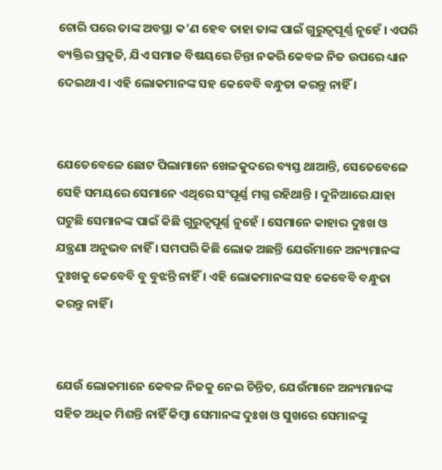ଚୋରି ପରେ ତାଙ୍କ ଅବସ୍ଥା କ’ଣ ହେବ ତାହା ତାଙ୍କ ପାଇଁ ଗୁରୁତ୍ୱପୂର୍ଣ୍ଣ ନୁହେଁ । ଏପରି ବ୍ୟକ୍ତିର ପ୍ରକୃତି, ଯିଏ ସମାଜ ବିଷୟରେ ଚିନ୍ତା ନକରି କେବଳ ନିଜ ଉପରେ ଧ୍ୟାନ ଦେଇଥାଏ । ଏହି ଲୋକମାନଙ୍କ ସହ କେବେବି ବନ୍ଧୁତା କରନ୍ତୁ ନାହିଁ ।


ଯେତେବେଳେ ଛୋଟ ପିଲାମାନେ ଖେଳକୁଦରେ ବ୍ୟସ୍ତ ଥାଆନ୍ତି, ସେତେବେଳେ ସେହି ସମୟରେ ସେମାନେ ଏଥିରେ ସଂପୂର୍ଣ୍ଣ ମଗ୍ନ ରହିଥାନ୍ତି । ଦୁନିଆରେ ଯାହା ଘଟୁଛି ସେମାନଙ୍କ ପାଇଁ କିଛି ଗୁରୁତ୍ୱପୂର୍ଣ୍ଣ ନୁହେଁ । ସେମାନେ କାହାର ଦୁଃଖ ଓ ଯନ୍ତ୍ରଣା ଅନୁଭବ ନାହିଁ । ସମପରି କିଛି ଲୋକ ଅଛନ୍ତି ଯେଉଁମାନେ ଅନ୍ୟମାନଙ୍କ ଦୁଃଖକୁ କେବେବି ବୁ ବୁଝନ୍ତି ନାହିଁ । ଏହି ଲୋକମାନଙ୍କ ସହ କେବେବି ବନ୍ଧୁତା କରନ୍ତୁ ନାହିଁ ।


ଯେଉଁ ଲୋକମାନେ କେବଳ ନିଜକୁ ନେଇ ଚିନ୍ତିତ, ଯେଉଁମାନେ ଅନ୍ୟମାନଙ୍କ ସହିତ ଅଧିକ ମିଶନ୍ତି ନାହିଁ କିମ୍ବା ସେମାନଙ୍କ ଦୁଃଖ ଓ ସୁଖରେ ସେମାନଙ୍କୁ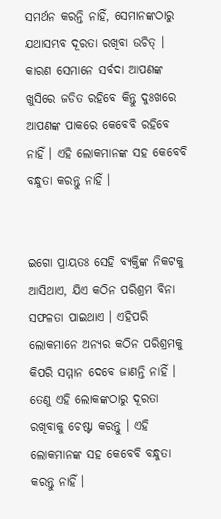ସମର୍ଥନ କରନ୍ତି ନାହିଁ, ସେମାନଙ୍କଠାରୁ ଯଥାସମ୍ଭବ ଦୂରତା ରଖିବା ଉଚିତ୍ । କାରଣ ସେମାନେ ସର୍ବଦା ଆପଣଙ୍କ ଖୁସିରେ ଜଡିତ ରହିବେ କିନ୍ତୁ ଦୁଃଖରେ ଆପଣଙ୍କ ପାକରେ କେବେବି ରହିବେ ନାହିଁ । ଏହି ଲୋକମାନଙ୍କ ସହ କେବେବି ବନ୍ଧୁତା କରନ୍ତୁ ନାହିଁ ।


ଇଗୋ ପ୍ରାୟତଃ ସେହି ବ୍ୟକ୍ତିଙ୍କ ନିକଟକୁ ଆସିଥାଏ, ଯିଏ କଠିନ ପରିଶ୍ରମ ବିନା ସଫଳତା ପାଇଥାଏ । ଏହିପରି ଲୋକମାନେ ଅନ୍ୟର କଠିନ ପରିଶ୍ରମକୁ କିପରି ସମ୍ମାନ ଦେବେ ଜାଣନ୍ତି ନାହିଁ । ତେଣୁ ଏହି ଲୋକଙ୍କଠାରୁ ଦୂରତା ରଖିବାକୁ ଚେଷ୍ଟା କରନ୍ତୁ । ଏହି ଲୋକମାନଙ୍କ ସହ କେବେବି ବନ୍ଧୁତା କରନ୍ତୁ ନାହିଁ ।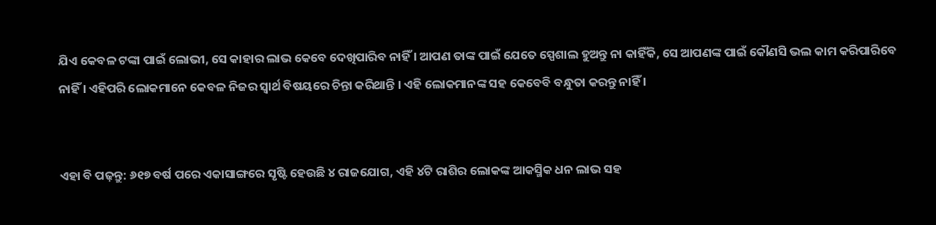ଯିଏ କେବଳ ଟଙ୍କା ପାଇଁ ଲୋଭୀ, ସେ କାହାର ଲାଭ କେବେ ଦେଖିପାରିବ ନାହିଁ । ଆପଣ ତାଙ୍କ ପାଇଁ ଯେତେ ସ୍ପେଶାଲ ହୁଅନ୍ତୁ ନା କାହିଁକି, ସେ ଆପଣଙ୍କ ପାଇଁ କୌଣସି ଭଲ କାମ କରିପାରିବେ ନାହିଁ । ଏହିପରି ଲୋକମାନେ କେବଳ ନିଜର ସ୍ୱାର୍ଥ ବିଷୟରେ ଚିନ୍ତା କରିଥାନ୍ତି । ଏହି ଲୋକମାନଙ୍କ ସହ କେବେବି ବନ୍ଧୁତା କରନ୍ତୁ ନାହିଁ ।


ଏହା ବି ପଢ଼ନ୍ତୁ: ୬୧୭ ବର୍ଷ ପରେ ଏକାସାଙ୍ଗରେ ସୃଷ୍ଟି ହେଉଛି ୪ ରାଜଯୋଗ, ଏହି ୪ଟି ରାଶିର ଲୋକଙ୍କ ଆକସ୍ମିକ ଧନ ଲାଭ ସହ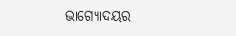ଭାଗ୍ୟୋଦୟର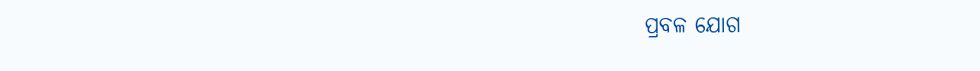ପ୍ରବଳ ଯୋଗ